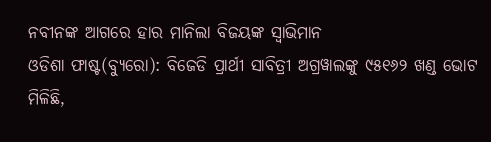ନବୀନଙ୍କ ଆଗରେ ହାର ମାନିଲା ବିଜୟଙ୍କ ସ୍ୱାଭିମାନ
ଓଡିଶା ଫାଷ୍ଟ(ବ୍ୟୁରୋ): ବିଜେଡି ପ୍ରାର୍ଥୀ ସାବିତ୍ରୀ ଅଗ୍ରୱାଲଙ୍କୁ ୯୫୧୬୨ ଖଣ୍ଡ ଭୋଟ ମିଳିଛି,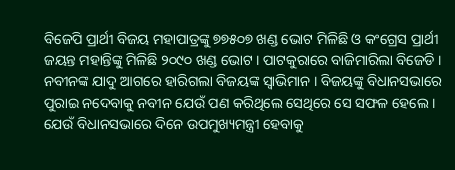ବିଜେପି ପ୍ରାର୍ଥୀ ବିଜୟ ମହାପାତ୍ରଙ୍କୁ ୭୭୫୦୭ ଖଣ୍ଡ ଭୋଟ ମିଳିଛି ଓ କଂଗ୍ରେସ ପ୍ରାର୍ଥୀ ଜୟନ୍ତ ମହାନ୍ତିଙ୍କୁ ମିଳିଛି ୨୦୯୦ ଖଣ୍ଡ ଭୋଟ । ପାଟକୁରାରେ ବାଜିମାରିଲା ବିଜେଡି । ନବୀନଙ୍କ ଯାଦୁ ଆଗରେ ହାରିଗଲା ବିଜୟଙ୍କ ସ୍ୱାଭିମାନ । ବିଜୟଙ୍କୁ ବିଧାନସଭାରେ ପୁରାଇ ନଦେବାକୁ ନବୀନ ଯେଉଁ ପଣ କରିଥିଲେ ସେଥିରେ ସେ ସଫଳ ହେଲେ । ଯେଉଁ ବିଧାନସଭାରେ ଦିନେ ଉପମୁଖ୍ୟମନ୍ତ୍ରୀ ହେବାକୁ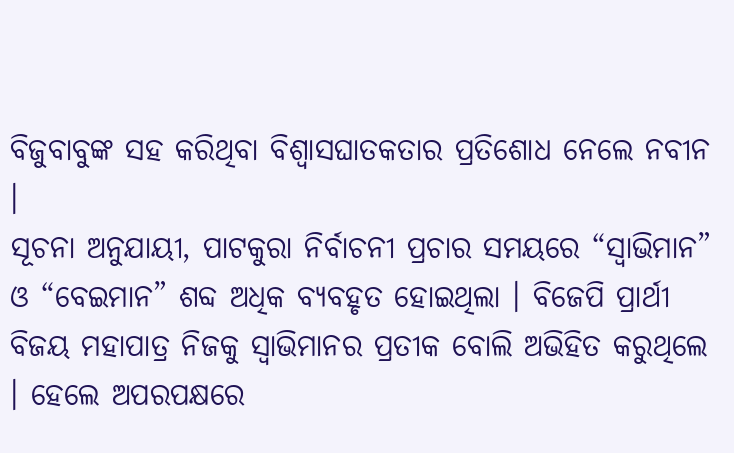ବିଜୁବାବୁଙ୍କ ସହ କରିଥିବା ବିଶ୍ୱାସଘାତକତାର ପ୍ରତିଶୋଧ ନେଲେ ନବୀନ ।
ସୂଚନା ଅନୁଯାୟୀ, ପାଟକୁରା ନିର୍ବାଚନୀ ପ୍ରଚାର ସମୟରେ “ସ୍ୱାଭିମାନ” ଓ “ବେଇମାନ” ଶବ୍ଦ ଅଧିକ ବ୍ୟବହୃତ ହୋଇଥିଲା । ବିଜେପି ପ୍ରାର୍ଥୀ ବିଜୟ ମହାପାତ୍ର ନିଜକୁ ସ୍ୱାଭିମାନର ପ୍ରତୀକ ବୋଲି ଅଭିହିତ କରୁଥିଲେ । ହେଲେ ଅପରପକ୍ଷରେ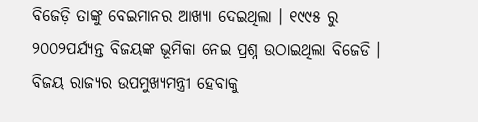ବିଜେଡ଼ି ତାଙ୍କୁ ବେଇମାନର ଆଖ୍ୟା ଦେଇଥିଲା । ୧୯୯୫ ରୁ ୨୦୦୨ପର୍ଯ୍ୟନ୍ତ ବିଜୟଙ୍କ ଭୂମିକା ନେଇ ପ୍ରଶ୍ନ ଉଠାଇଥିଲା ବିଜେଡି । ବିଜୟ ରାଜ୍ୟର ଉପମୁଖ୍ୟମନ୍ତ୍ରୀ ହେବାକୁ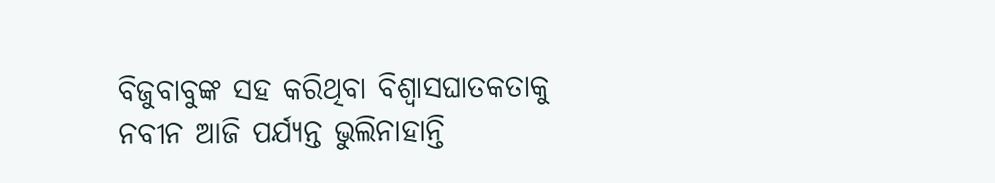ବିଜୁବାବୁଙ୍କ ସହ କରିଥିବା ବିଶ୍ୱାସଘାତକତାକୁ ନବୀନ ଆଜି ପର୍ଯ୍ୟନ୍ତ ଭୁଲିନାହାନ୍ତି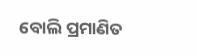ବୋଲି ପ୍ରମାଣିତ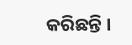କରିଛନ୍ତି ।